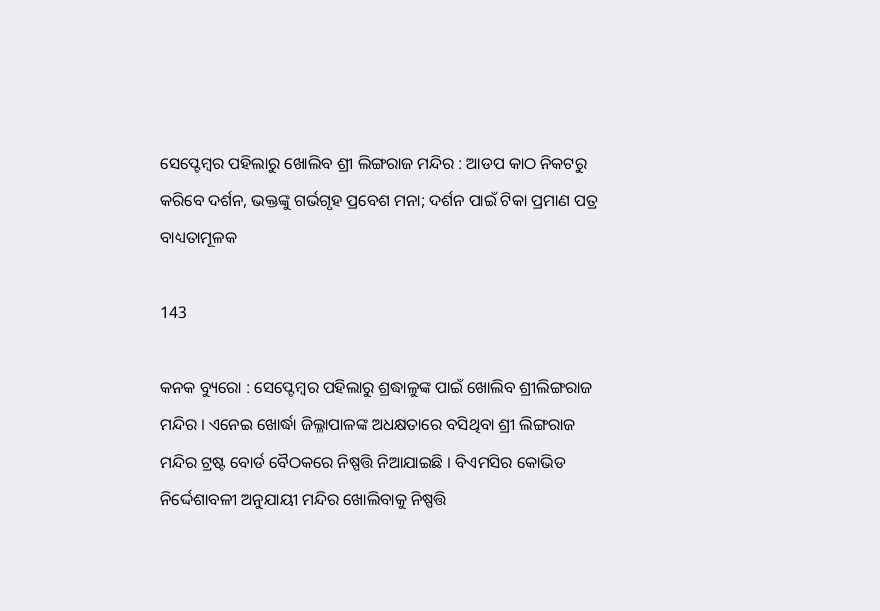ସେପ୍ଟେମ୍ବର ପହିଲାରୁ ଖୋଲିବ ଶ୍ରୀ ଲିଙ୍ଗରାଜ ମନ୍ଦିର : ଆଡପ କାଠ ନିକଟରୁ କରିବେ ଦର୍ଶନ, ଭକ୍ତଙ୍କୁ ଗର୍ଭଗୃହ ପ୍ରବେଶ ମନା; ଦର୍ଶନ ପାଇଁ ଟିକା ପ୍ରମାଣ ପତ୍ର ବାଧ୍ୟତାମୂଳକ

143

କନକ ବ୍ୟୁରୋ : ସେପ୍ଟେମ୍ବର ପହିଲାରୁ ଶ୍ରଦ୍ଧାଳୁଙ୍କ ପାଇଁ ଖୋଲିବ ଶ୍ରୀଲିଙ୍ଗରାଜ ମନ୍ଦିର । ଏନେଇ ଖୋର୍ଦ୍ଧା ଜିଲ୍ଳାପାଳଙ୍କ ଅଧକ୍ଷତାରେ ବସିଥିବା ଶ୍ରୀ ଲିଙ୍ଗରାଜ ମନ୍ଦିର ଟ୍ରଷ୍ଟ ବୋର୍ଡ ବୈଠକରେ ନିଷ୍ପତ୍ତି ନିଆଯାଇଛି । ବିଏମସିର କୋଭିଡ ନିର୍ଦ୍ଦେଶାବଳୀ ଅନୁଯାୟୀ ମନ୍ଦିର ଖୋଲିବାକୁ ନିଷ୍ପତ୍ତି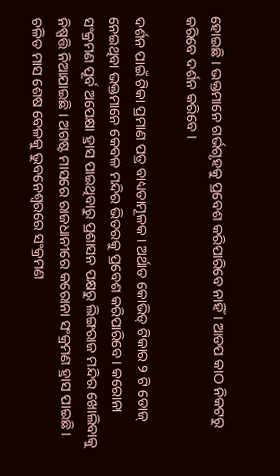ହୋଇଛି । ଭକ୍ତମାନେ ଗର୍ଭଗୃହକୁ ପ୍ରବେଶ କରିପାରିବେ ନାହିଁ । ଆଡପ କାଠ ନିକଟରୁ କରିବେ ଦର୍ଶନ କରିବେ ।

ଦର୍ଶନ ପାଇଁ ଟିକା ପ୍ରମାଣ ପତ୍ର ବାଧ୍ୟତାମୂଳକ । ଅର୍ଥାତ କୋଭିଡ୍ ଟିକାର ୨ ଟି ଡୋଜ୍ ନେଇଥିବା ଭକ୍ତମାନେ କେବଳ ମନ୍ଦିର ଭିତରକୁ ପ୍ରବେଶ କରିପାରିବେ । କରୋନା ସଂକ୍ରମଣ ପୂର୍ବ ଅପେକ୍ଷା ହ୍ରାସ ପାଇଥିବାରୁ ପ୍ରଶାସନ ପକ୍ଷରୁ ଲିଙ୍ଗରାଜ ମନ୍ଦିର ଖୋଲିବାକୁ ନିଷ୍ପତ୍ତି ନିଆଯାଇଛି । ଅଗଷ୍ଟ ମାସରେ ରାଜଧାନୀରେ କରୋନା ସଂକ୍ରମଣ ହ୍ରାସ ପାଇଛି । ଚଳିତ ମାସ ଶେଷ ବେଳକୁ ଭୁବନେଶ୍ୱରରେ ସଂକ୍ରମଣ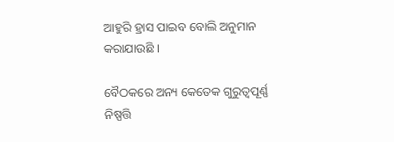ଆହୁରି ହ୍ରାସ ପାଇବ ବୋଲି ଅନୁମାନ କରାଯାଉଛି ।

ବୈଠକରେ ଅନ୍ୟ କେତେକ ଗୁରୁତ୍ବପୂର୍ଣ୍ଣ ନିଷ୍ପତ୍ତି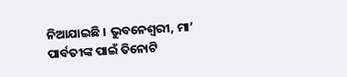ନିଆଯାଇଛି । ଭୁବନେଶ୍ବରୀ, ମା’ ପାର୍ବତୀଙ୍କ ପାଇଁ ତିନୋଟି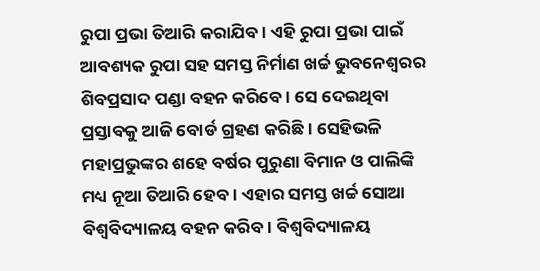ରୁପା ପ୍ରଭା ତିଆରି କରାଯିବ । ଏହି ରୁପା ପ୍ରଭା ପାଇଁ ଆବଶ୍ୟକ ରୁପା ସହ ସମସ୍ତ ନିର୍ମାଣ ଖର୍ଚ୍ଚ ଭୁବନେଶ୍ବରର ଶିବପ୍ରସାଦ ପଣ୍ଡା ବହନ କରିବେ । ସେ ଦେଇଥିବା ପ୍ରସ୍ତାବକୁ ଆଜି ବୋର୍ଡ ଗ୍ରହଣ କରିଛି । ସେହିଭଳି ମହାପ୍ରଭୁଙ୍କର ଶହେ ବର୍ଷର ପୁରୁଣା ବିମାନ ଓ ପାଲିଙ୍କି ମଧ୍ୟ ନୂଆ ତିଆରି ହେବ । ଏହାର ସମସ୍ତ ଖର୍ଚ୍ଚ ସୋଆ ବିଶ୍ବବିଦ୍ୟାଳୟ ବହନ କରିବ। ବିଶ୍ବବିଦ୍ୟାଳୟ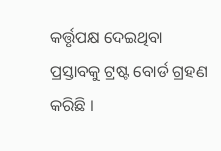କର୍ତ୍ତୃପକ୍ଷ ଦେଇଥିବା ପ୍ରସ୍ତାବକୁ ଟ୍ରଷ୍ଟ ବୋର୍ଡ ଗ୍ରହଣ କରିଛି ।